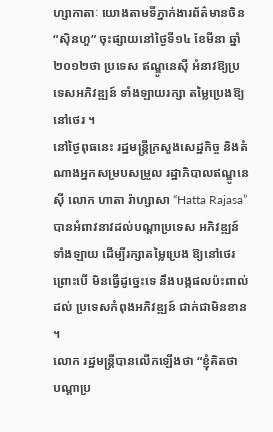ហ្សាកាតាៈ យោងតាមទីភ្នាក់ងារព័ត៌មានចិន “ស៊ិនហួ” ចុះផ្សាយនៅថ្ងៃទី១៤ ខែមីនា ឆ្នាំ២០១២ថា ប្រទេស ឥណ្ឌូនេស៊ី អំនាវឱ្យប្រទេសអភិវឌ្ឍន៍ ទាំងឡាយរក្សា តម្លៃប្រេងឱ្យនៅថេរ ។
នៅថ្ងៃពុធនេះ រដ្ឋមន្ដ្រីក្រសួងសេដ្ឋកិច្ច និងតំណាងអ្នកសម្របសម្រួល រដ្ឋាភិបាលឥណ្ឌូនេស៊ី លោក ហាតា រ៉ាហ្សាសា “Hatta Rajasa” បានអំពាវនាវដល់បណ្ដាប្រទេស អភិវឌ្ឍន៍ទាំងឡាយ ដើម្បីរក្សាតម្លៃប្រេង ឱ្យនៅថេរ ព្រោះបើ មិនធ្វើដូច្នេះទេ នឹងបង្កផលប៉ះពាល់ដល់ ប្រទេសកំពុងអភិវឌ្ឍន៍ ជាក់ជាមិនខាន ។
លោក រដ្ឋមន្ដ្រីបានលើកឡើងថា “ខ្ញុំគិតថា បណ្ដាប្រ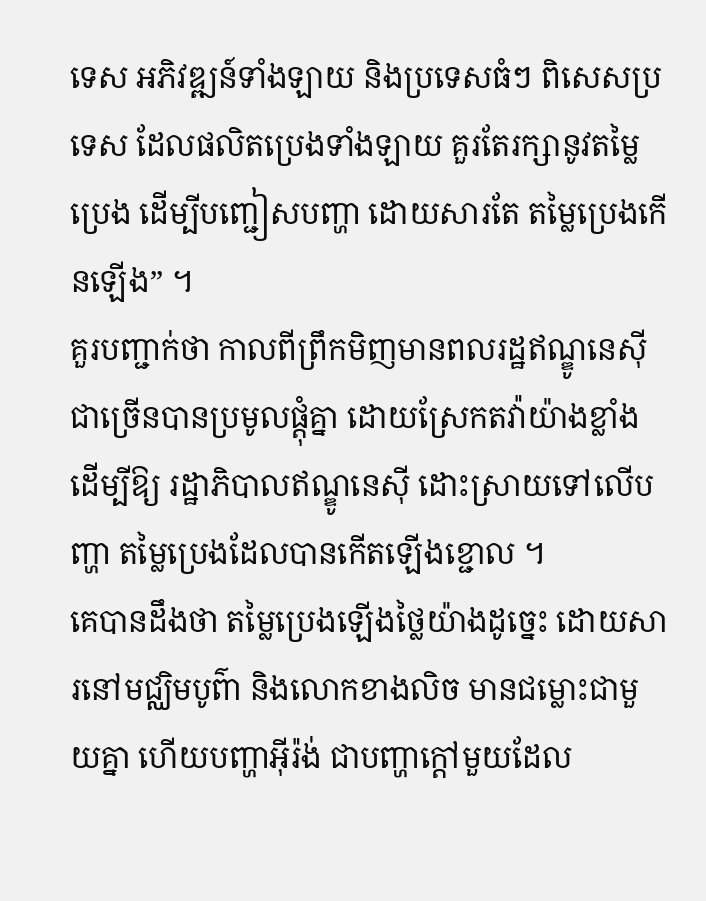ទេស អភិវឌ្ឍន៍ទាំងឡាយ និងប្រទេសធំៗ ពិសេសប្រទេស ដែលផលិតប្រេងទាំងឡាយ គួរតែរក្សានូវតម្លៃប្រេង ដើម្បីបញ្ជៀសបញ្ហា ដោយសារតែ តម្លៃប្រេងកើនឡើង” ។
គួរបញ្ជាក់ថា កាលពីព្រឹកមិញមានពលរដ្ឋឥណ្ឌូនេស៊ី ជាច្រើនបានប្រមូលផ្ដុំគ្នា ដោយស្រែកតវ៉ាយ៉ាងខ្លាំង ដើម្បីឱ្យ រដ្ឋាភិបាលឥណ្ឌូនេស៊ី ដោះស្រាយទៅលើបញ្ហា តម្លៃប្រេងដែលបានកើតឡើងខ្ជោល ។
គេបានដឹងថា តម្លៃប្រេងឡើងថ្លៃយ៉ាងដូច្នេះ ដោយសារនៅមជ្ឈិមបូព៌ា និងលោកខាងលិច មានជម្លោះជាមួយគ្នា ហើយបញ្ហាអ៊ីរ៉ង់ ជាបញ្ហាក្ដៅមួយដែល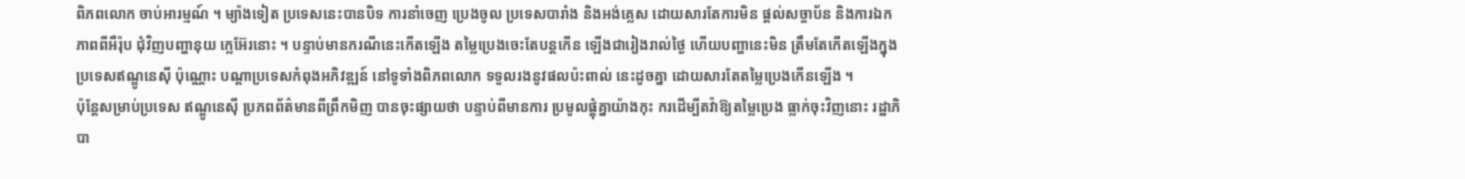ពិភពលោក ចាប់អារម្មណ៍ ។ ម្យ៉ាងទៀត ប្រទេសនេះបានបិទ ការនាំចេញ ប្រេងចូល ប្រទេសបារាំង និងអង់គ្លេស ដោយសារតែការមិន ផ្ដល់សច្ចាប័ន និងការឯកភាពពីអឺរ៉ុប ជុំវិញបញ្ហានុយ ក្លេអ៊ែរនោះ ។ បន្ទាប់មានករណីនេះកើតឡើង តម្លៃប្រេងចេះតែបន្ដកើន ឡើងជារៀងរាល់ថ្ងៃ ហើយបញ្ហានេះមិន ត្រឹមតែកើតឡើងក្នុង ប្រទេសឥណ្ឌូនេស៊ី ប៉ុណ្ណោះ បណ្ដាប្រទេសកំពុងអភិវឌ្ឍន៍ នៅទូទាំងពិភពលោក ទទួលរងនូវផលប៉ះពាល់ នេះដូចគ្នា ដោយសារតែតម្លៃប្រេងកើនឡើង ។
ប៉ុន្ដែសម្រាប់ប្រទេស ឥណ្ឌូនេស៊ី ប្រភពព័ត៌មានពីព្រឹកមិញ បានចុះផ្សាយថា បន្ទាប់ពីមានការ ប្រមូលផ្ដុំគ្នាយ៉ាងកុះ ករដើម្បីតវ៉ាឱ្យតម្លៃប្រេង ធ្លាក់ចុះវិញនោះ រដ្ឋាភិបា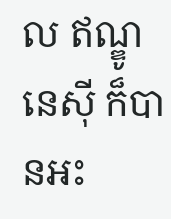ល ឥណ្ឌូនេស៊ី ក៏បានអះ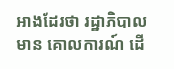អាងដែរថា រដ្ឋាភិបាលមាន គោលការណ៍ ដើ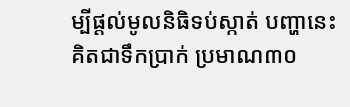ម្បីផ្ដល់មូលនិធិទប់ស្កាត់ បញ្ហានេះគិតជាទឹកប្រាក់ ប្រមាណ៣០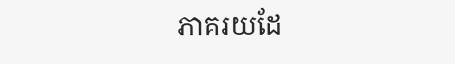ភាគរយដែ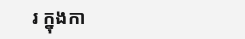រ ក្នុងកា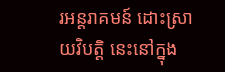រអន្ដរាគមន៍ ដោះស្រាយវិបត្ដិ នេះនៅក្នុង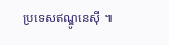ប្រទេសឥណ្ឌូនេស៊ី ៕